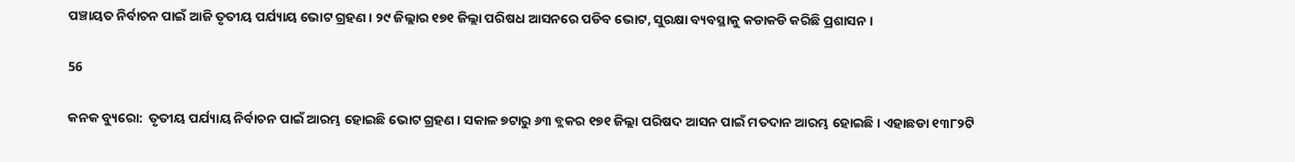ପଞ୍ଚାୟତ ନିର୍ବାଚନ ପାଇଁ ଆଜି ତୃତୀୟ ପର୍ଯ୍ୟାୟ ଭୋଟ ଗ୍ରହଣ । ୨୯ ଜିଲ୍ଲାର ୧୭୧ ଜିଲ୍ଲା ପରିଷଧ ଆସନରେ ପଡିବ ଭୋଟ, ସୁରକ୍ଷା ବ୍ୟବସ୍ଥାକୁ କଡାକଡି କରିଛି ପ୍ରଶାସନ ।

56

କନକ ବ୍ୟୁରୋ:  ତୃତୀୟ ପର୍ଯ୍ୟାୟ ନିର୍ବାଚନ ପାଇଁ ଆରମ୍ଭ ହୋଇଛି ଭୋଟ ଗ୍ରହଣ । ସକାଳ ୭ଟାରୁ ୬୩ ବ୍ଲକର ୧୭୧ ଜିଲ୍ଲା ପରିଷଦ ଆସନ ପାଇଁ ମତଦାନ ଆରମ୍ଭ ହୋଇଛି । ଏହାଛଡା ୧୩୮୨ଟି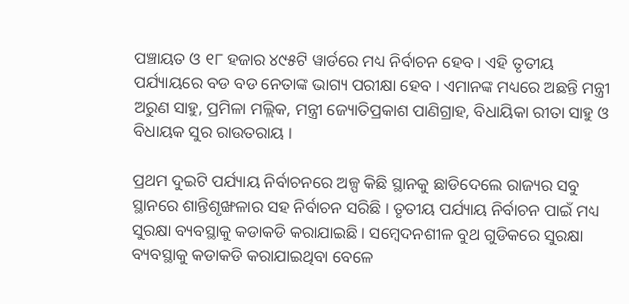ପଞ୍ଚାୟତ ଓ ୧୮ ହଜାର ୪୯୫ଟି ୱାର୍ଡରେ ମଧ୍ୟ ନିର୍ବାଚନ ହେବ । ଏହି ତୃତୀୟ ପର୍ଯ୍ୟାୟରେ ବଡ ବଡ ନେତାଙ୍କ ଭାଗ୍ୟ ପରୀକ୍ଷା ହେବ । ଏମାନଙ୍କ ମଧ୍ୟରେ ଅଛନ୍ତି ମନ୍ତ୍ରୀ ଅରୁଣ ସାହୁ, ପ୍ରମିଳା ମଲ୍ଲିକ, ମନ୍ତ୍ରୀ ଜ୍ୟୋତିପ୍ରକାଶ ପାଣିଗ୍ରାହ, ବିଧାୟିକା ରୀତା ସାହୁ ଓ ବିଧାୟକ ସୁର ରାଉତରାୟ ।

ପ୍ରଥମ ଦୁଇଟି ପର୍ଯ୍ୟାୟ ନିର୍ବାଚନରେ ଅଳ୍ପ କିଛି ସ୍ଥାନକୁ ଛାଡିଦେଲେ ରାଜ୍ୟର ସବୁ ସ୍ଥାନରେ ଶାନ୍ତିଶୃଙ୍ଖଳାର ସହ ନିର୍ବାଚନ ସରିଛି । ତୃତୀୟ ପର୍ଯ୍ୟାୟ ନିର୍ବାଚନ ପାଇଁ ମଧ୍ୟ ସୁରକ୍ଷା ବ୍ୟବସ୍ଥାକୁ କଡାକଡି କରାଯାଇଛି । ସମ୍ବେଦନଶୀଳ ବୁଥ ଗୁଡିକରେ ସୁରକ୍ଷା ବ୍ୟବସ୍ଥାକୁ କଡାକଡି କରାଯାଇଥିବା ବେଳେ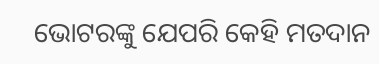ଭୋଟରଙ୍କୁ ଯେପରି କେହି ମତଦାନ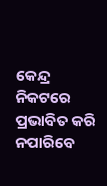କେନ୍ଦ୍ର ନିକଟରେ ପ୍ରଭାବିତ କରି ନପାରିବେ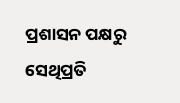ପ୍ରଶାସନ ପକ୍ଷରୁ ସେଥିପ୍ରତି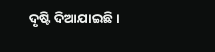ଦୃଷ୍ଟି ଦିଆଯାଇଛି ।